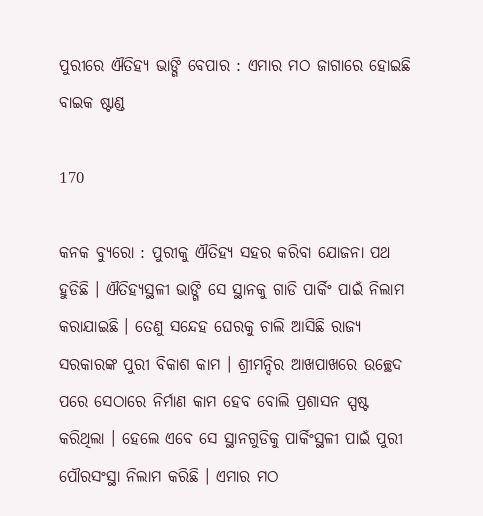ପୁରୀରେ ଐତିହ୍ୟ ଭାଙ୍ଗି ବେପାର : ଏମାର ମଠ ଜାଗାରେ ହୋଇଛି ବାଇକ ଷ୍ଟାଣ୍ଡ

170

କନକ ବ୍ୟୁରୋ : ପୁରୀକୁ ଐତିହ୍ୟ ସହର କରିବା ଯୋଜନା ପଥ ହୁଡିଛି । ଐତିହ୍ୟସ୍ଥଳୀ ଭାଙ୍ଗି ସେ ସ୍ଥାନକୁ ଗାଡି ପାର୍କିଂ ପାଇଁ ନିଲାମ କରାଯାଇଛି । ତେଣୁ ସନ୍ଦେହ ଘେରକୁ ଚାଲି ଆସିଛି ରାଜ୍ୟ ସରକାରଙ୍କ ପୁରୀ ବିକାଶ କାମ । ଶ୍ରୀମନ୍ଦିର ଆଖପାଖରେ ଉଚ୍ଛେଦ ପରେ ସେଠାରେ ନିର୍ମାଣ କାମ ହେବ ବୋଲି ପ୍ରଶାସନ ସ୍ପଷ୍ଟ କରିଥିଲା । ହେଲେ ଏବେ ସେ ସ୍ଥାନଗୁଡିକୁ ପାର୍କିଂସ୍ଥଳୀ ପାଇଁ ପୁରୀ ପୌରସଂସ୍ଥା ନିଲାମ କରିଛି । ଏମାର ମଠ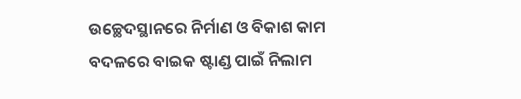ଉଚ୍ଛେଦସ୍ଥାନରେ ନିର୍ମାଣ ଓ ବିକାଶ କାମ ବଦଳରେ ବାଇକ ଷ୍ଟାଣ୍ଡ ପାଇଁ ନିଲାମ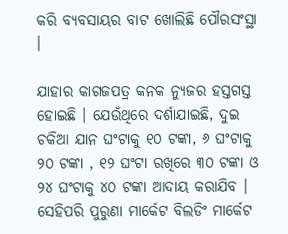କରି ବ୍ୟବସାୟର ବାଟ ଖୋଲିଛି ପୌରସଂସ୍ଥା ।

ଯାହାର କାଗଜପତ୍ର କନକ ନ୍ୟୁଜର ହସ୍ତଗସ୍ତ ହୋଇଛି । ଯେଉଁଥିରେ ଦର୍ଶାଯାଇଛି, ଦୁଇ ଚକିଆ ଯାନ ଘଂଟାକୁ ୧୦ ଟଙ୍କା, ୬ ଘଂଟାକୁ ୨୦ ଟଙ୍କା , ୧୨ ଘଂଟା ରଖିରେ ୩୦ ଟଙ୍କା ଓ ୨୪ ଘଂଟାକୁ ୪୦ ଟଙ୍କା ଆଦାୟ କରାଯିବ । ସେହିପରି ପୁରୁଣା ମାର୍କେଟ ବିଲଡିଂ ମାର୍କେଟ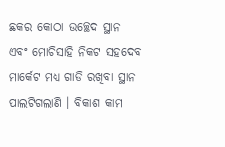ଛକର କୋଠା ଉଚ୍ଛେଦ ସ୍ଥାନ ଏବଂ ମୋଚିସାହି ନିକଟ ସହଦେବ ମାର୍କେଟ ମଧ୍ୟ ଗାଡି ରଖିବା ସ୍ଥାନ ପାଲଟିଗଲାଣି । ବିକାଶ କାମ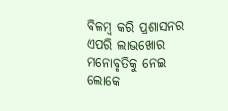ବିଳମ୍ବ କରି ପ୍ରଶାସନର ଏପରି ଲାଭଖୋର ମନୋବୃତିକୁ ନେଇ ଲୋକେ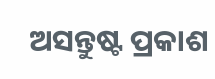ଅସନ୍ତୁଷ୍ଟ ପ୍ରକାଶ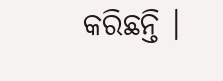କରିଛନ୍ତି ।